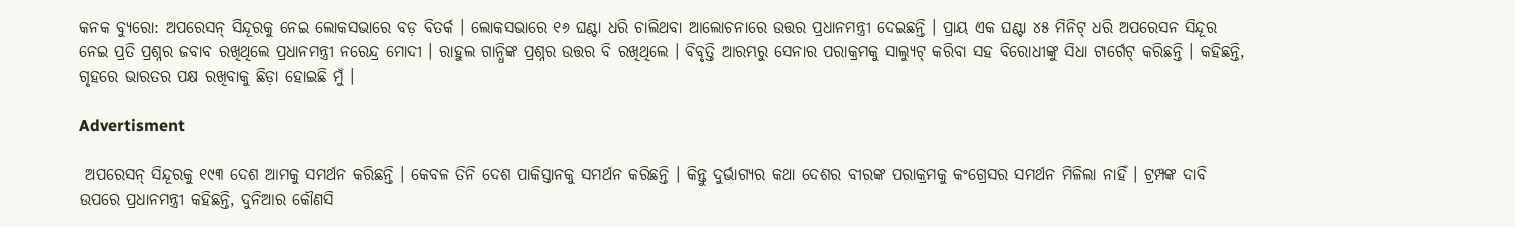କନକ ବ୍ୟୁରୋ: ଅପରେସନ୍ ସିନ୍ଦୂରକୁ ନେଇ ଲୋକସଭାରେ ବଡ଼ ବିତର୍କ । ଲୋକସଭାରେ ୧୬ ଘଣ୍ଟା ଧରି ଚାଲିଥବା ଆଲୋଚନାରେ ଉତ୍ତର ପ୍ରଧାନମନ୍ତ୍ରୀ ଦେଇଛନ୍ତି । ପ୍ରାୟ ଏକ ଘଣ୍ଟା ୪୫ ମିନିଟ୍‌ ଧରି ଅପରେସନ ସିନ୍ଦୂର ନେଇ ପ୍ରତି ପ୍ରଶ୍ନର ଜବାବ ରଖିଥିଲେ ପ୍ରଧାନମନ୍ତ୍ରୀ ନରେନ୍ଦ୍ର ମୋଦୀ । ରାହୁଲ ଗାନ୍ଧିଙ୍କ ପ୍ରଶ୍ନର ଉତ୍ତର ବି ରଖିଥିଲେ । ବିବୃତ୍ତି ଆରମ୍ଭରୁ ସେନାର ପରାକ୍ରମକୁ ସାଲ୍ୟୁଟ୍‌ କରିବା ସହ ବିରୋଧୀଙ୍କୁ ସିଧା ଟାର୍ଗେଟ୍ କରିଛନ୍ତି । କହିଛନ୍ତି, ଗୃହରେ ଭାରତର ପକ୍ଷ ରଖିବାକୁ ଛିଡ଼ା ହୋଇଛି ମୁଁ ।

Advertisment

 ଅପରେସନ୍ ସିନ୍ଦୂରକୁ ୧୯୩ ଦେଶ ଆମକୁ ସମର୍ଥନ କରିଛନ୍ତି । କେବଳ ତିନି ଦେଶ ପାକିସ୍ତାନକୁ ସମର୍ଥନ କରିଛନ୍ତି । କିନ୍ତୁ ଦୁର୍ଭାଗ୍ୟର କଥା ଦେଶର ବୀରଙ୍କ ପରାକ୍ରମକୁ କଂଗ୍ରେସର ସମର୍ଥନ ମିଳିଲା ନାହିଁ । ଟ୍ରମ୍ପଙ୍କ ଦାବି ଉପରେ ପ୍ରଧାନମନ୍ତ୍ରୀ କହିଛନ୍ତି, ଦୁନିଆର କୌଣସି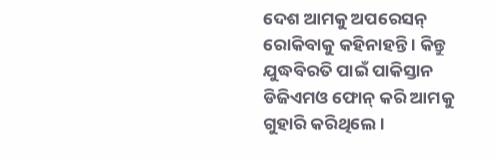ଦେଶ ଆମକୁ ଅପରେସନ୍ ରୋକିବାକୁ କହିନାହନ୍ତି । କିନ୍ତୁ ଯୁଦ୍ଧବିରତି ପାଇଁ ପାକିସ୍ତାନ ଡିଜିଏମଓ ଫୋନ୍ କରି ଆମକୁ ଗୁହାରି କରିଥିଲେ ।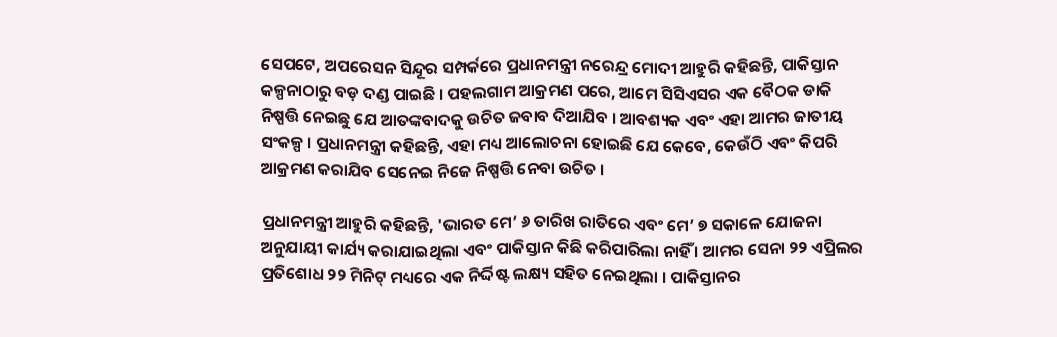ସେପଟେ, ଅପରେସନ ସିନ୍ଦୂର ସମ୍ପର୍କରେ ପ୍ରଧାନମନ୍ତ୍ରୀ ନରେନ୍ଦ୍ର ମୋଦୀ ଆହୁରି କହିଛନ୍ତି, ପାକିସ୍ତାନ କଳ୍ପନାଠାରୁ ବଡ଼ ଦଣ୍ଡ ପାଇଛି । ପହଲଗାମ ଆକ୍ରମଣ ପରେ, ଆମେ ସିସିଏସର ଏକ ବୈଠକ ଡାକି ନିଷ୍ପତ୍ତି ନେଇଛୁ ଯେ ଆତଙ୍କବାଦକୁ ଉଚିତ ଜବାବ ଦିଆଯିବ । ଆବଶ୍ୟକ ଏବଂ ଏହା ଆମର ଜାତୀୟ ସଂକଳ୍ପ । ପ୍ରଧାନମନ୍ତ୍ରୀ କହିଛନ୍ତି, ଏହା ମଧ୍ୟ ଆଲୋଚନା ହୋଇଛି ଯେ କେବେ, କେଉଁଠି ଏବଂ କିପରି ଆକ୍ରମଣ କରାଯିବ ସେନେଇ ନିଜେ ନିଷ୍ପତ୍ତି ନେବା ଉଚିତ ।

ପ୍ରଧାନମନ୍ତ୍ରୀ ଆହୁରି କହିଛନ୍ତି, 'ଭାରତ ମେ’ ୬ ତାରିଖ ରାତିରେ ଏବଂ ମେ’ ୭ ସକାଳେ ଯୋଜନା ଅନୁଯାୟୀ କାର୍ଯ୍ୟ କରାଯାଇଥିଲା ଏବଂ ପାକିସ୍ତାନ କିଛି କରିପାରିଲା ନାହିଁ । ଆମର ସେନା ୨୨ ଏପ୍ରିଲର ପ୍ରତିଶୋଧ ୨୨ ମିନିଟ୍ ମଧ୍ୟରେ ଏକ ନିର୍ଦ୍ଦିଷ୍ଟ ଲକ୍ଷ୍ୟ ସହିତ ନେଇଥିଲା । ପାକିସ୍ତାନର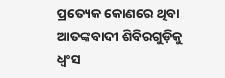ପ୍ରତ୍ୟେକ କୋଣରେ ଥିବା ଆତଙ୍କବାଦୀ ଶିବିରଗୁଡ଼ିକୁ ଧ୍ୱଂସ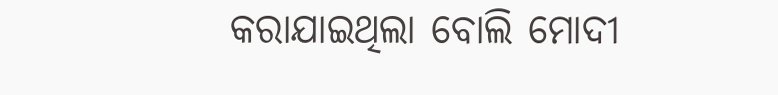କରାଯାଇଥିଲା ବୋଲି ମୋଦୀ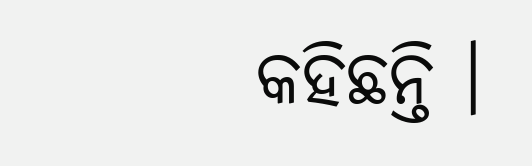କହିଛନ୍ତି ।